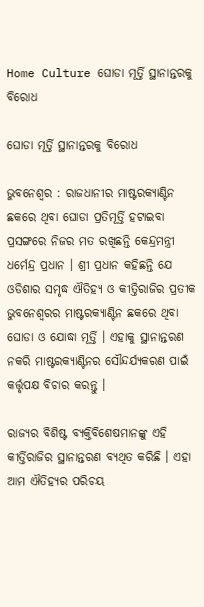Home Culture ଘୋଡା ମୂର୍ତ୍ତି ସ୍ଥାନାନ୍ତରକୁ ବିରୋଧ

ଘୋଡା ମୂର୍ତ୍ତି ସ୍ଥାନାନ୍ତରକୁ ବିରୋଧ

ଭୁବନେଶ୍ୱର : ରାଜଧାନୀର ମାଷ୍ଟରକ୍ୟାଣ୍ଟିନ ଛକରେ ଥିବା ଘୋଡା ପ୍ରତିମୂର୍ତ୍ତି ହଟାଇବା ପ୍ରସଙ୍ଗରେ ନିଜର ମତ ରଖିଛନ୍ତି କେନ୍ଦ୍ରମନ୍ତ୍ରୀ ଧର୍ମେନ୍ଦ୍ର ପ୍ରଧାନ । ଶ୍ରୀ ପ୍ରଧାନ କହିଛନ୍ତି ଯେ ଓଡିଶାର ସମୃଦ୍ଧ ଐତିହ୍ୟ ଓ କୀତ୍ତିରାଜିର ପ୍ରତୀକ ଭୁବନେଶ୍ୱରର ମାଷ୍ଟରକ୍ୟାଣ୍ଟିନ ଛକରେ ଥିବା ଘୋଡା ଓ ଯୋଦ୍ଧା ମୂର୍ତ୍ତି । ଏହାକୁ ସ୍ଥାନାନ୍ତରଣ ନକରି ମାଷ୍ଟରକ୍ୟାଣ୍ଟିନର ସୌନ୍ଦର୍ଯ୍ୟକରଣ ପାଇଁ କର୍ତ୍ତୃପକ୍ଷ ବିଚାର କରନ୍ତୁ ।

ରାଜ୍ୟର ବିଶିଷ୍ଟ ବ୍ୟକ୍ତିବିଶେଷମାନଙ୍କୁ ଏହି କୀର୍ତ୍ତିରାଜିର ସ୍ଥାନାନ୍ତରଣ ବ୍ୟଥିତ କରିଛି । ଏହା ଆମ ଐତିହ୍ୟର ପରିଚୟ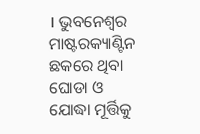। ଭୁବନେଶ୍ୱର ମାଷ୍ଟରକ୍ୟାଣ୍ଟିନ ଛକରେ ଥିବା ଘୋଡା ଓ ଯୋଦ୍ଧା ମୂର୍ତ୍ତିକୁ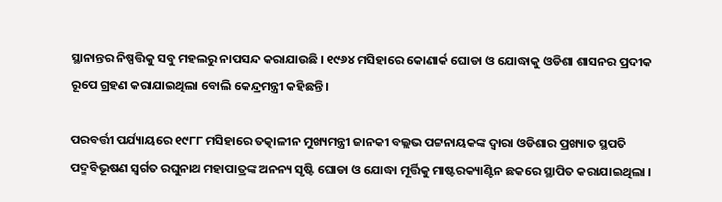ସ୍ଥାନାନ୍ତର ନିଷ୍ପତ୍ତିକୁ ସବୁ ମହଲରୁ ନାପସନ୍ଦ କରାଯାଉଛି । ୧୯୬୪ ମସିହାରେ କୋଣାର୍କ ଘୋଡା ଓ ଯୋଦ୍ଧାକୁ ଓଡିଶା ଶାସନର ପ୍ରଦୀକ ରୂପେ ଗ୍ରହଣ କରାଯାଇଥିଲା ବୋଲି କେନ୍ଦ୍ରମନ୍ତ୍ରୀ କହିଛନ୍ତି ।

ପରବର୍ତ୍ତୀ ପର୍ଯ୍ୟାୟରେ ୧୯୮୮ ମସିହାରେ ତତ୍କାଳୀନ ମୁଖ୍ୟମନ୍ତ୍ରୀ ଜାନକୀ ବଲ୍ଲଭ ପଟ୍ଟନାୟକଙ୍କ ଦ୍ୱାରା ଓଡିଶାର ପ୍ରଖ୍ୟାତ ସ୍ଥପତି ପଦ୍ମବିଭୂଷଣ ସ୍ୱର୍ଗତ ରଘୁନାଥ ମହାପାତ୍ରଙ୍କ ଅନନ୍ୟ ସୃଷ୍ଟି ଘୋଡା ଓ ଯୋଦ୍ଧା ମୂର୍ତ୍ତିକୁ ମାଷ୍ଟରକ୍ୟାଣ୍ଟିନ ଛକରେ ସ୍ଥାପିତ କରାଯାଇଥିଲା ।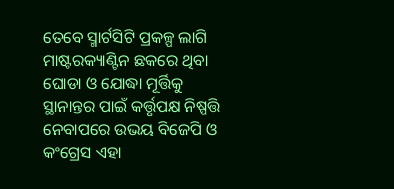ତେବେ ସ୍ମାର୍ଟସିଟି ପ୍ରକଳ୍ପ ଲାଗି ମାଷ୍ଟରକ୍ୟାଣ୍ଟିନ ଛକରେ ଥିବା ଘୋଡା ଓ ଯୋଦ୍ଧା ମୂର୍ତ୍ତିକୁ ସ୍ଥାନାନ୍ତର ପାଇଁ କର୍ତ୍ତୃପକ୍ଷ ନିଷ୍ପତ୍ତି ନେବାପରେ ଉଭୟ ବିଜେପି ଓ କଂଗ୍ରେସ ଏହା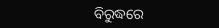ବିରୁଦ୍ଧରେ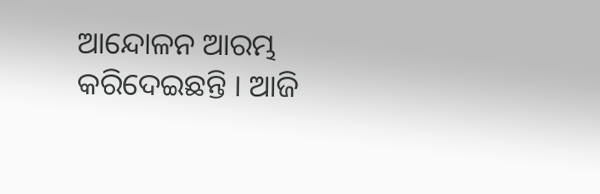ଆନ୍ଦୋଳନ ଆରମ୍ଭ କରିଦେଇଛନ୍ତି । ଆଜି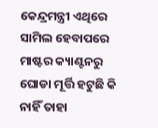କେନ୍ଦ୍ରମନ୍ତ୍ରୀ ଏଥିରେ ସାମିଲ ହେବାପରେ ମାଷ୍ଟର କ୍ୟାଣ୍ଟନରୁ ଘୋଡା ମୂର୍ତ୍ତି ହଟୁଛି କି ନାହିଁ ତାହା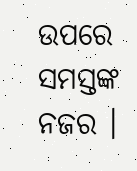ଉପରେ ସମସ୍ତଙ୍କ ନଜର ।